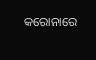କରୋନାରେ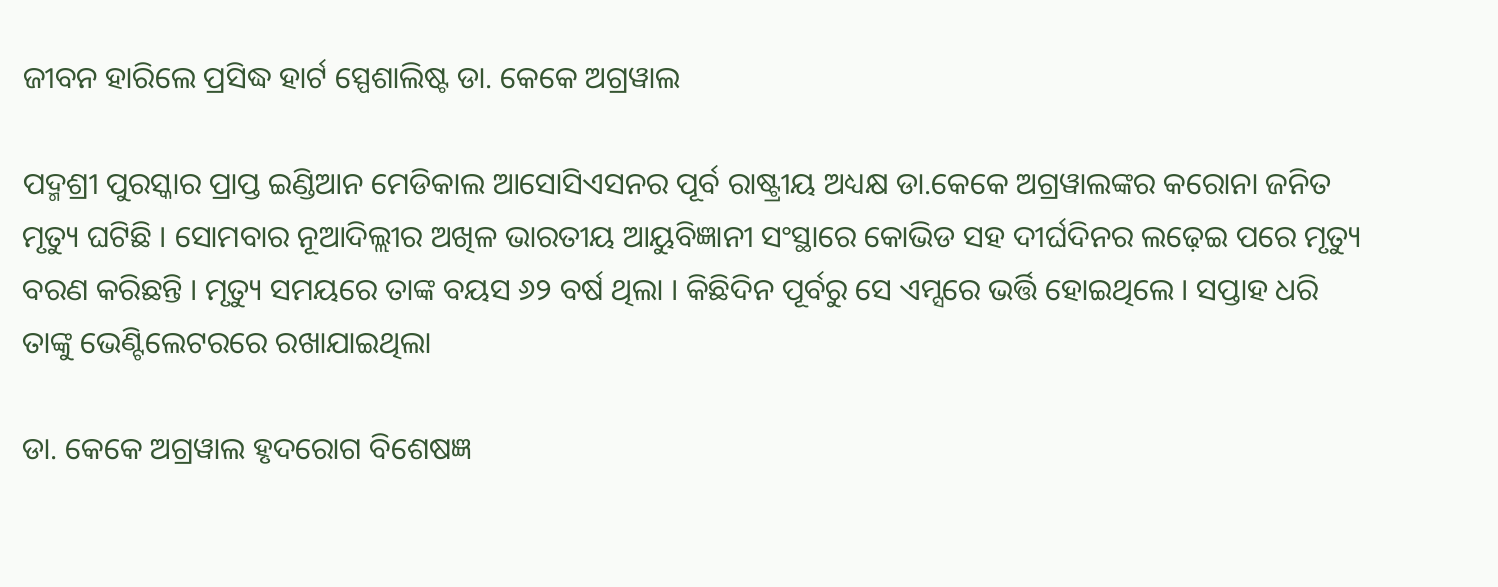ଜୀବନ ହାରିଲେ ପ୍ରସିଦ୍ଧ ହାର୍ଟ ସ୍ପେଶାଲିଷ୍ଟ ଡା. କେକେ ଅଗ୍ରୱାଲ

ପଦ୍ମଶ୍ରୀ ପୁରସ୍କାର ପ୍ରାପ୍ତ ଇଣ୍ଡିଆନ ମେଡିକାଲ ଆସୋସିଏସନର ପୂର୍ବ ରାଷ୍ଟ୍ରୀୟ ଅଧ୍ୟକ୍ଷ ଡା.କେକେ ଅଗ୍ରୱାଲଙ୍କର କରୋନା ଜନିତ ମୃତ୍ୟୁ ଘଟିଛି । ସୋମବାର ନୂଆଦିଲ୍ଲୀର ଅଖିଳ ଭାରତୀୟ ଆୟୁବିଜ୍ଞାନୀ ସଂସ୍ଥାରେ କୋଭିଡ ସହ ଦୀର୍ଘଦିନର ଲଢ଼େଇ ପରେ ମୃତ୍ୟୁ ବରଣ କରିଛନ୍ତି । ମୃତ୍ୟୁ ସମୟରେ ତାଙ୍କ ବୟସ ୬୨ ବର୍ଷ ଥିଲା । କିଛିଦିନ ପୂର୍ବରୁ ସେ ଏମ୍ସରେ ଭର୍ତ୍ତି ହୋଇଥିଲେ । ସପ୍ତାହ ଧରି ତାଙ୍କୁ ଭେଣ୍ଟିଲେଟରରେ ରଖାଯାଇଥିଲା

ଡା. କେକେ ଅଗ୍ରୱାଲ ହୃଦରୋଗ ବିଶେଷଜ୍ଞ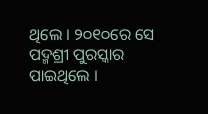ଥିଲେ । ୨୦୧୦ରେ ସେ ପଦ୍ମଶ୍ରୀ ପୁରସ୍କାର ପାଇଥିଲେ ।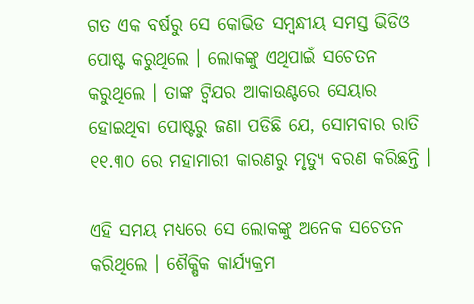ଗତ ଏକ ବର୍ଷରୁ ସେ କୋଭିଡ ସମ୍ବନ୍ଧୀୟ ସମସ୍ତ ଭିଡିଓ ପୋଷ୍ଟ କରୁଥିଲେ । ଲୋକଙ୍କୁ ଏଥିପାଇଁ ସଚେତନ କରୁଥିଲେ । ତାଙ୍କ ଟ୍ୱିଯର ଆକାଉଣ୍ଟରେ ସେୟାର ହୋଇଥିବା ପୋଷ୍ଟରୁ ଜଣା ପଡିଛି ଯେ, ସୋମବାର ରାତି ୧୧.୩୦ ରେ ମହାମାରୀ କାରଣରୁ ମୃତ୍ୟୁ ବରଣ କରିଛନ୍ତି ।

ଏହି ସମୟ ମଧ୍ୟରେ ସେ ଲୋକଙ୍କୁ ଅନେକ ସଚେତନ କରିଥିଲେ । ଶୈକ୍ଷିକ କାର୍ଯ୍ୟକ୍ରମ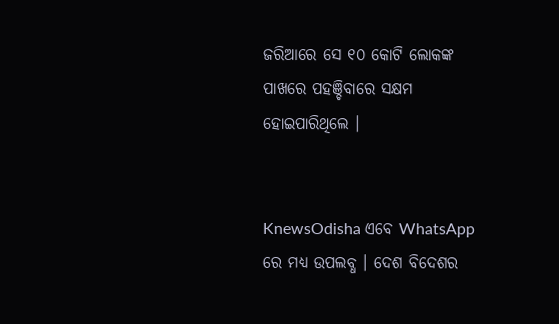ଜରିଆରେ ସେ ୧୦ କୋଟି ଲୋକଙ୍କ ପାଖରେ ପହଞ୍ଚିବାରେ ସକ୍ଷମ ହୋଇପାରିଥିଲେ ।


KnewsOdisha ଏବେ WhatsApp ରେ ମଧ୍ୟ ଉପଲବ୍ଧ । ଦେଶ ବିଦେଶର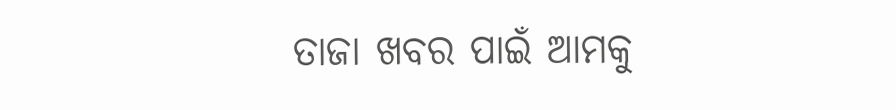ତାଜା ଖବର ପାଇଁ ଆମକୁ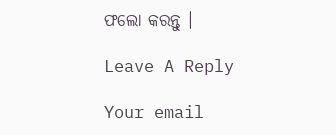ଫଲୋ କରନ୍ତୁ ।

Leave A Reply

Your email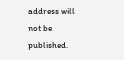address will not be published.